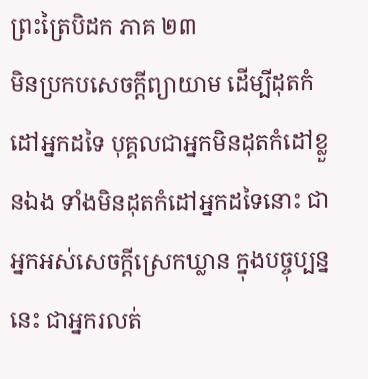ព្រះត្រៃបិដក ភាគ ២៣
មិនប្រកបសេចក្តីព្យាយាម ដើម្បីដុតកំដៅអ្នកដទៃ បុគ្គលជាអ្នកមិនដុតកំដៅខ្លួនឯង ទាំងមិនដុតកំដៅអ្នកដទៃនោះ ជាអ្នកអស់សេចក្តីស្រេកឃ្លាន ក្នុងបច្ចុប្បន្ននេះ ជាអ្នករលត់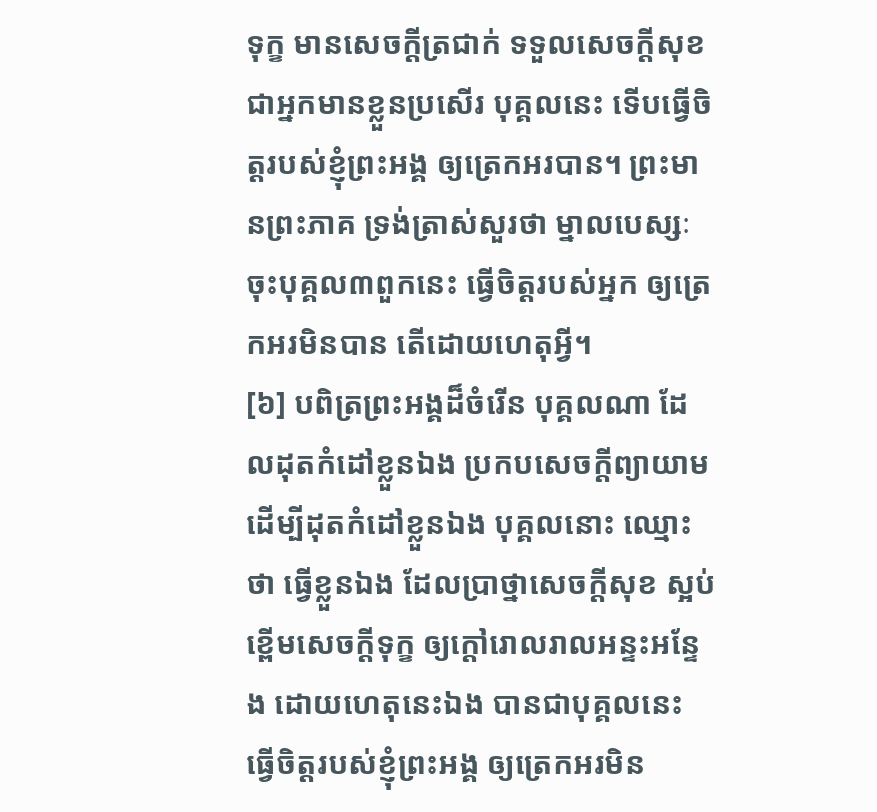ទុក្ខ មានសេចក្តីត្រជាក់ ទទួលសេចក្តីសុខ ជាអ្នកមានខ្លួនប្រសើរ បុគ្គលនេះ ទើបធ្វើចិត្តរបស់ខ្ញុំព្រះអង្គ ឲ្យត្រេកអរបាន។ ព្រះមានព្រះភាគ ទ្រង់ត្រាស់សួរថា ម្នាលបេស្សៈ ចុះបុគ្គល៣ពួកនេះ ធ្វើចិត្តរបស់អ្នក ឲ្យត្រេកអរមិនបាន តើដោយហេតុអ្វី។
[៦] បពិត្រព្រះអង្គដ៏ចំរើន បុគ្គលណា ដែលដុតកំដៅខ្លួនឯង ប្រកបសេចក្តីព្យាយាម ដើម្បីដុតកំដៅខ្លួនឯង បុគ្គលនោះ ឈ្មោះថា ធ្វើខ្លួនឯង ដែលប្រាថ្នាសេចក្តីសុខ ស្អប់ខ្ពើមសេចក្តីទុក្ខ ឲ្យក្តៅរោលរាលអន្ទះអន្ទែង ដោយហេតុនេះឯង បានជាបុគ្គលនេះ ធ្វើចិត្តរបស់ខ្ញុំព្រះអង្គ ឲ្យត្រេកអរមិន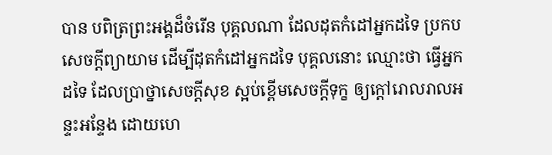បាន បពិត្រព្រះអង្គដ៏ចំរើន បុគ្គលណា ដែលដុតកំដៅអ្នកដទៃ ប្រកបសេចក្តីព្យាយាម ដើម្បីដុតកំដៅអ្នកដទៃ បុគ្គលនោះ ឈ្មោះថា ធ្វើអ្នកដទៃ ដែលប្រាថ្នាសេចក្តីសុខ ស្អប់ខ្ពើមសេចក្តីទុក្ខ ឲ្យក្តៅរោលរាលអន្ទះអន្ទែង ដោយហេ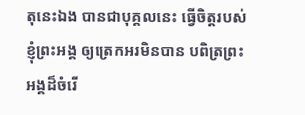តុនេះឯង បានជាបុគ្គលនេះ ធ្វើចិត្តរបស់ខ្ញុំព្រះអង្គ ឲ្យត្រេកអរមិនបាន បពិត្រព្រះអង្គដ៏ចំរើ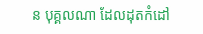ន បុគ្គលណា ដែលដុតកំដៅ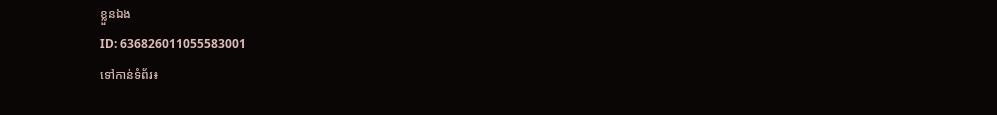ខ្លួនឯង
ID: 636826011055583001
ទៅកាន់ទំព័រ៖